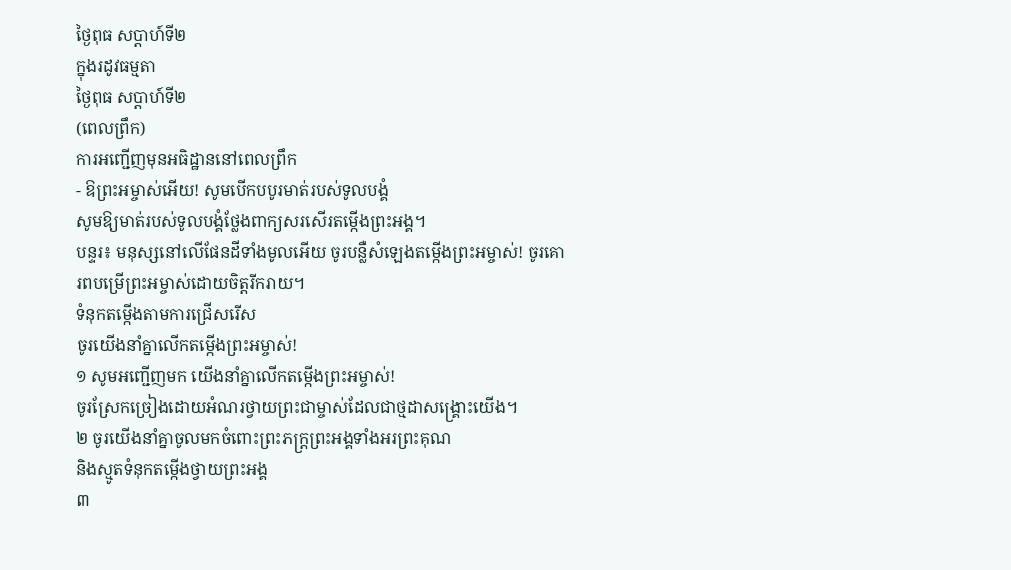ថ្ងៃពុធ សប្តាហ៍ទី២
ក្នុងរដូវធម្មតា
ថ្ងៃពុធ សប្ដាហ៍ទី២
(ពេលព្រឹក)
ការអញ្ជើញមុនអធិដ្ឋាននៅពេលព្រឹក
- ឱព្រះអម្ចាស់អើយ! សូមបើកបបូរមាត់របស់ទូលបង្គំ
សូមឱ្យមាត់របស់ទូលបង្គំថ្លែងពាក្យសរសើរតម្កើងព្រះអង្គ។
បន្ទរ៖ មនុស្សនៅលើផែនដីទាំងមូលអើយ ចូរបន្លឺសំឡេងតម្កើងព្រះអម្ចាស់! ចូរគោរពបម្រើព្រះអម្ចាស់ដោយចិត្តរីករាយ។
ទំនុកតម្កើងតាមការជ្រើសរើស
ចូរយើងនាំគ្នាលើកតម្កើងព្រះអម្ចាស់!
១ សូមអញ្ជើញមក យើងនាំគ្នាលើកតម្កើងព្រះអម្ចាស់!
ចូរស្រែកច្រៀងដោយអំណរថ្វាយព្រះជាម្ចាស់ដែលជាថ្មដាសង្គ្រោះយើង។
២ ចូរយើងនាំគ្នាចូលមកចំពោះព្រះភក្ត្រព្រះអង្គទាំងអរព្រះគុណ
និងស្មូតទំនុកតម្កើងថ្វាយព្រះអង្គ
៣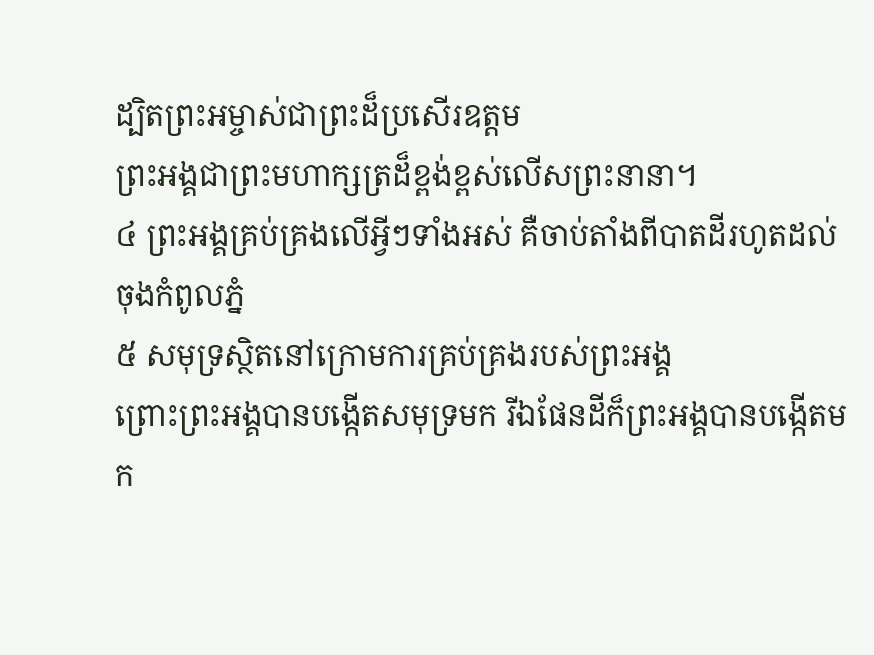ដ្បិតព្រះអម្ចាស់ជាព្រះដ៏ប្រសើរឧត្ដម
ព្រះអង្គជាព្រះមហាក្សត្រដ៏ខ្ពង់ខ្ពស់លើសព្រះនានា។
៤ ព្រះអង្គគ្រប់គ្រងលើអ្វីៗទាំងអស់ គឺចាប់តាំងពីបាតដីរហូតដល់ចុងកំពូលភ្នំ
៥ សមុទ្រស្ថិតនៅក្រោមការគ្រប់គ្រងរបស់ព្រះអង្គ
ព្រោះព្រះអង្គបានបង្កើតសមុទ្រមក រីឯផែនដីក៏ព្រះអង្គបានបង្កើតមក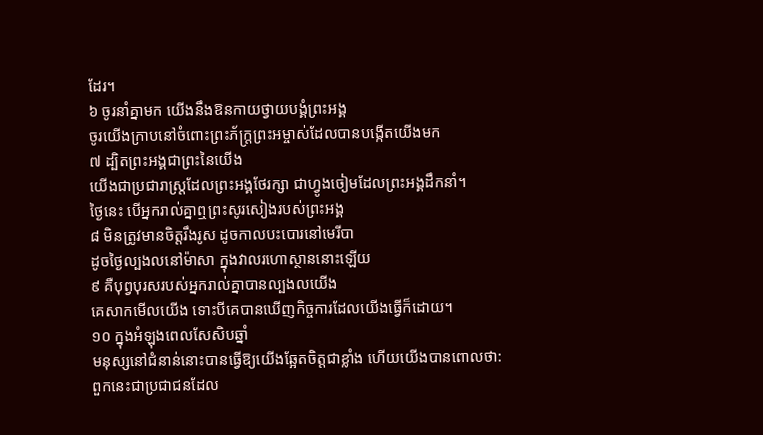ដែរ។
៦ ចូរនាំគ្នាមក យើងនឹងឱនកាយថ្វាយបង្គំព្រះអង្គ
ចូរយើងក្រាបនៅចំពោះព្រះភ័ក្ត្រព្រះអម្ចាស់ដែលបានបង្កើតយើងមក
៧ ដ្បិតព្រះអង្គជាព្រះនៃយើង
យើងជាប្រជារាស្ដ្រដែលព្រះអង្គថែរក្សា ជាហ្វូងចៀមដែលព្រះអង្គដឹកនាំ។
ថ្ងៃនេះ បើអ្នករាល់គ្នាឮព្រះសូរសៀងរបស់ព្រះអង្គ
៨ មិនត្រូវមានចិត្តរឹងរូស ដូចកាលបះបោរនៅមេរីបា
ដូចថ្ងៃល្បងលនៅម៉ាសា ក្នុងវាលរហោស្ថាននោះឡើយ
៩ គឺបុព្វបុរសរបស់អ្នករាល់គ្នាបានល្បងលយើង
គេសាកមើលយើង ទោះបីគេបានឃើញកិច្ចការដែលយើងធ្វើក៏ដោយ។
១០ ក្នុងអំឡុងពេលសែសិបឆ្នាំ
មនុស្សនៅជំនាន់នោះបានធ្វើឱ្យយើងឆ្អែតចិត្តជាខ្លាំង ហើយយើងបានពោលថា:
ពួកនេះជាប្រជាជនដែល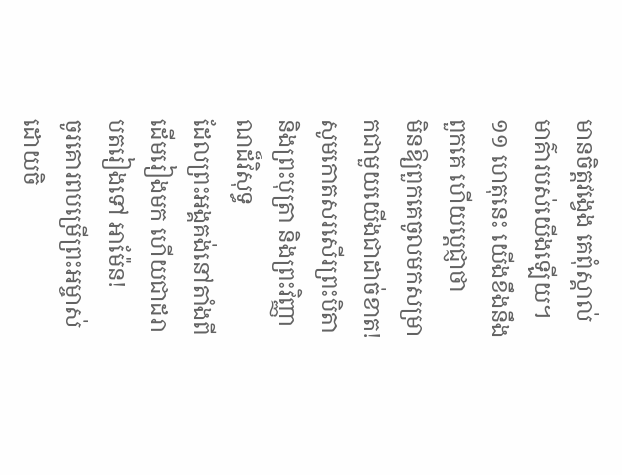មានចិត្តវង្វេង គេពុំស្គាល់មាគ៌ារបស់យើងឡើយ។
១១ ហេតុនេះ យើងខឹងនឹងពួកគេ ហើយប្ដេជ្ញាថា
មិនឱ្យពួកគេចូលមកសម្រាកជាមួយយើងជាដាច់ខាត!
សូមកោតសរសើរព្រះបិតា និងព្រះបុត្រា និងព្រះវិញ្ញាណដ៏វិសុទ្ធ
ដែលព្រះអង្គគង់នៅតាំងពីដើមរៀងមក ហើយជាដរាបតរៀងទៅ អាម៉ែន!
ចូរគោរពបម្រើព្រះអម្ចាស់ដោយចិ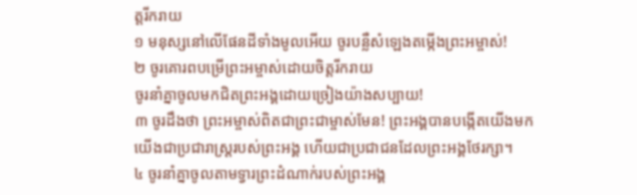ត្តរីករាយ
១ មនុស្សនៅលើផែនដីទាំងមូលអើយ ចូរបន្លឺសំឡេងតម្កើងព្រះអម្ចាស់!
២ ចូរគោរពបម្រើព្រះអម្ចាស់ដោយចិត្តរីករាយ
ចូរនាំគ្នាចូលមកជិតព្រះអង្គដោយច្រៀងយ៉ាងសប្បាយ!
៣ ចូរដឹងថា ព្រះអម្ចាស់ពិតជាព្រះជាម្ចាស់មែន! ព្រះអង្គបានបង្កើតយើងមក
យើងជាប្រជារាស្ដ្ររបស់ព្រះអង្គ ហើយជាប្រជាជនដែលព្រះអង្គថែរក្សា។
៤ ចូរនាំគ្នាចូលតាមទ្វារព្រះដំណាក់របស់ព្រះអង្គ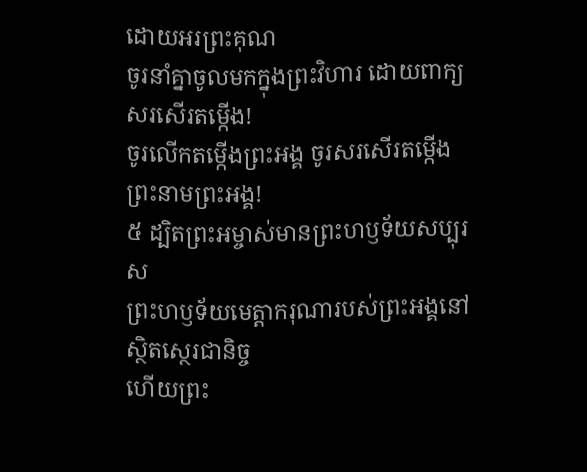ដោយអរព្រះគុណ
ចូរនាំគ្នាចូលមកក្នុងព្រះវិហារ ដោយពាក្យសរសើរតម្កើង!
ចូរលើកតម្កើងព្រះអង្គ ចូរសរសើរតម្កើងព្រះនាមព្រះអង្គ!
៥ ដ្បិតព្រះអម្ចាស់មានព្រះហឫទ័យសប្បុរស
ព្រះហឫទ័យមេត្តាករុណារបស់ព្រះអង្គនៅស្ថិតស្ថេរជានិច្ច
ហើយព្រះ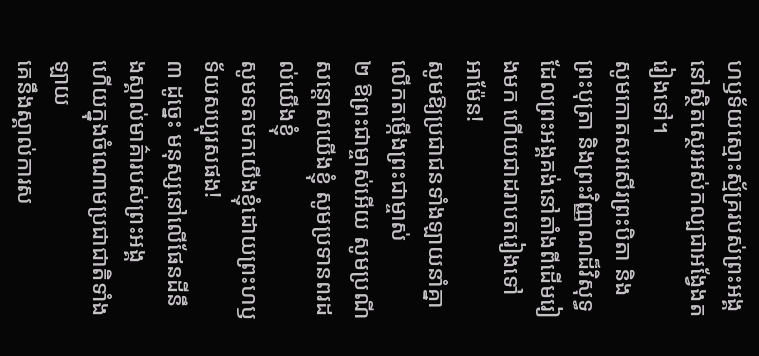ហឫទ័យស្មោះស្ម័គ្ររបស់ព្រះអង្គ
នៅស្ថិតស្ថេរអស់កល្បជាអង្វែងតរៀងទៅ។
សូមកោតសរសើរព្រះបិតា និងព្រះបុត្រា និងព្រះវិញ្ញាណដ៏វិសុទ្ធ
ដែលព្រះអង្គគង់នៅតាំងពីដើមរៀងមក ហើយជាដរាបតរៀងទៅ អាម៉ែន!
សូមឱ្យប្រជាជនទាំងឡាយនាំគ្នាលើកតម្កើងព្រះជាម្ចាស់
២ ឱព្រះជាម្ចាស់អើយ សូមប្រណីសន្ដោសយើងខ្ញុំ សូមប្រទានពរដល់យើងខ្ញុំ
សូមទតមកយើងខ្ញុំដោយព្រះហឫទ័យសប្បុរសផង!
៣ ដូច្នេះ មនុស្សនៅលើផែនដីនឹងស្គាល់មាគ៌ារបស់ព្រះអង្គ
ហើយក្នុងចំណោមប្រជាជាតិទាំងឡាយ
គេនឹងស្គាល់ការស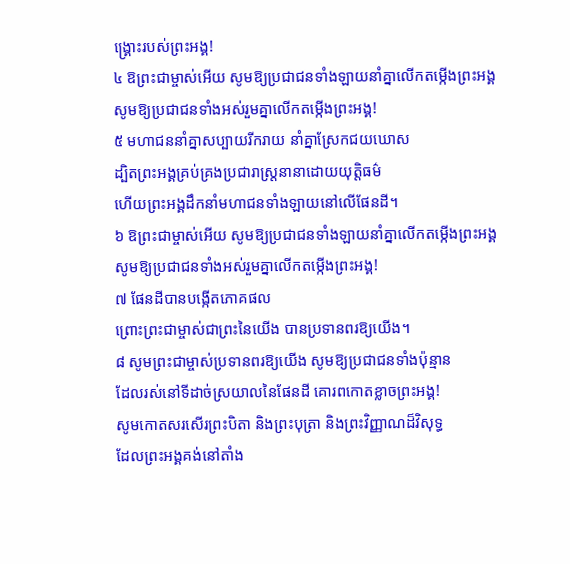ង្គ្រោះរបស់ព្រះអង្គ!
៤ ឱព្រះជាម្ចាស់អើយ សូមឱ្យប្រជាជនទាំងឡាយនាំគ្នាលើកតម្កើងព្រះអង្គ
សូមឱ្យប្រជាជនទាំងអស់រួមគ្នាលើកតម្កើងព្រះអង្គ!
៥ មហាជននាំគ្នាសប្បាយរីករាយ នាំគ្នាស្រែកជយឃោស
ដ្បិតព្រះអង្គគ្រប់គ្រងប្រជារាស្ដ្រនានាដោយយុត្តិធម៌
ហើយព្រះអង្គដឹកនាំមហាជនទាំងឡាយនៅលើផែនដី។
៦ ឱព្រះជាម្ចាស់អើយ សូមឱ្យប្រជាជនទាំងឡាយនាំគ្នាលើកតម្កើងព្រះអង្គ
សូមឱ្យប្រជាជនទាំងអស់រួមគ្នាលើកតម្កើងព្រះអង្គ!
៧ ផែនដីបានបង្កើតភោគផល
ព្រោះព្រះជាម្ចាស់ជាព្រះនៃយើង បានប្រទានពរឱ្យយើង។
៨ សូមព្រះជាម្ចាស់ប្រទានពរឱ្យយើង សូមឱ្យប្រជាជនទាំងប៉ុន្មាន
ដែលរស់នៅទីដាច់ស្រយាលនៃផែនដី គោរពកោតខ្លាចព្រះអង្គ!
សូមកោតសរសើរព្រះបិតា និងព្រះបុត្រា និងព្រះវិញ្ញាណដ៏វិសុទ្ធ
ដែលព្រះអង្គគង់នៅតាំង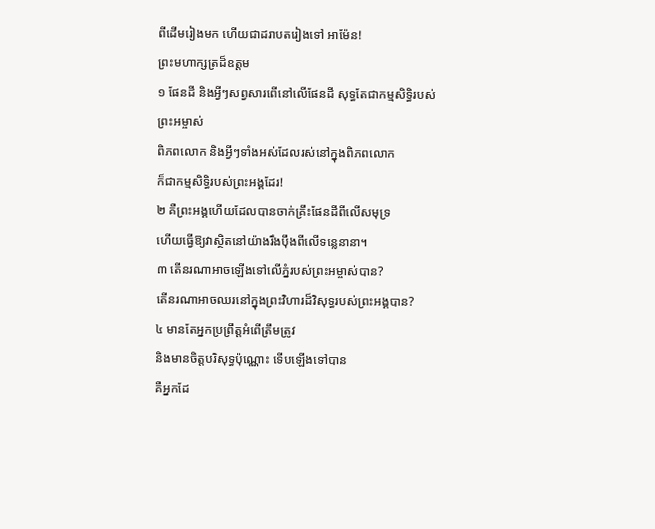ពីដើមរៀងមក ហើយជាដរាបតរៀងទៅ អាម៉ែន!
ព្រះមហាក្សត្រដ៏ឧត្ដម
១ ផែនដី និងអ្វីៗសព្វសារពើនៅលើផែនដី សុទ្ធតែជាកម្មសិទ្ធិរបស់ព្រះអម្ចាស់
ពិភពលោក និងអ្វីៗទាំងអស់ដែលរស់នៅក្នុងពិភពលោក
ក៏ជាកម្មសិទ្ធិរបស់ព្រះអង្គដែរ!
២ គឺព្រះអង្គហើយដែលបានចាក់គ្រឹះផែនដីពីលើសមុទ្រ
ហើយធ្វើឱ្យវាស្ថិតនៅយ៉ាងរឹងប៉ឹងពីលើទន្លេនានា។
៣ តើនរណាអាចឡើងទៅលើភ្នំរបស់ព្រះអម្ចាស់បាន?
តើនរណាអាចឈរនៅក្នុងព្រះវិហារដ៏វិសុទ្ធរបស់ព្រះអង្គបាន?
៤ មានតែអ្នកប្រព្រឹត្តអំពើត្រឹមត្រូវ
និងមានចិត្តបរិសុទ្ធប៉ុណ្ណោះ ទើបឡើងទៅបាន
គឺអ្នកដែ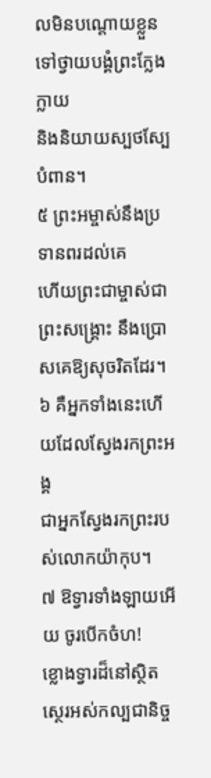លមិនបណ្តោយខ្លួនទៅថ្វាយបង្គំព្រះក្លែងក្លាយ
និងនិយាយស្បថស្បែបំពាន។
៥ ព្រះអម្ចាស់នឹងប្រទានពរដល់គេ
ហើយព្រះជាម្ចាស់ជាព្រះសង្គ្រោះ នឹងប្រោសគេឱ្យសុចរិតដែរ។
៦ គឺអ្នកទាំងនេះហើយដែលស្វែងរកព្រះអង្គ
ជាអ្នកស្វែងរកព្រះរបស់លោកយ៉ាកុប។
៧ ឱទ្វារទាំងឡាយអើយ ចូរបើកចំហ!
ខ្លោងទ្វារដ៏នៅស្ថិតស្ថេរអស់កល្បជានិច្ច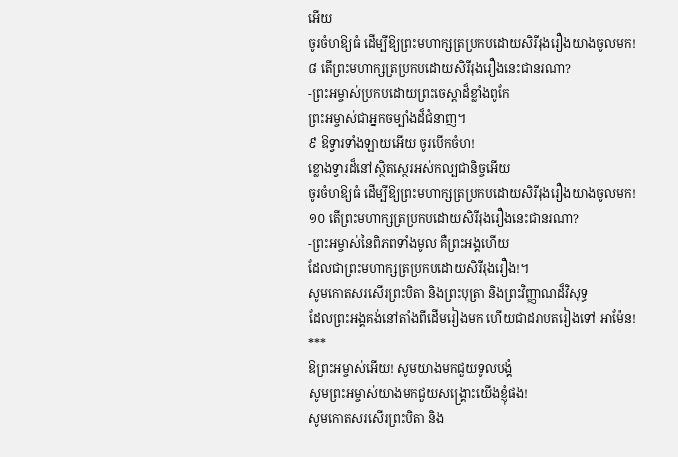អើយ
ចូរចំហឱ្យធំ ដើម្បីឱ្យព្រះមហាក្សត្រប្រកបដោយសិរីរុងរឿងយាងចូលមក!
៨ តើព្រះមហាក្សត្រប្រកបដោយសិរីរុងរឿងនេះជានរណា?
-ព្រះអម្ចាស់ប្រកបដោយព្រះចេស្ដាដ៏ខ្លាំងពូកែ
ព្រះអម្ចាស់ជាអ្នកចម្បាំងដ៏ជំនាញ។
៩ ឱទ្វារទាំងឡាយអើយ ចូរបើកចំហ!
ខ្លោងទ្វារដ៏នៅស្ថិតស្ថេរអស់កល្បជានិច្ចអើយ
ចូរចំហឱ្យធំ ដើម្បីឱ្យព្រះមហាក្សត្រប្រកបដោយសិរីរុងរឿងយាងចូលមក!
១០ តើព្រះមហាក្សត្រប្រកបដោយសិរីរុងរឿងនេះជានរណា?
-ព្រះអម្ចាស់នៃពិភពទាំងមូល គឺព្រះអង្គហើយ
ដែលជាព្រះមហាក្សត្រប្រកបដោយសិរីរុងរឿង!។
សូមកោតសរសើរព្រះបិតា និងព្រះបុត្រា និងព្រះវិញ្ញាណដ៏វិសុទ្ធ
ដែលព្រះអង្គគង់នៅតាំងពីដើមរៀងមក ហើយជាដរាបតរៀងទៅ អាម៉ែន!
***
ឱព្រះអម្ចាស់អើយ! សូមយាងមកជួយទូលបង្គំ
សូមព្រះអម្ចាស់យាងមកជួយសង្គ្រោះយើងខ្ញុំផង!
សូមកោតសរសើរព្រះបិតា និង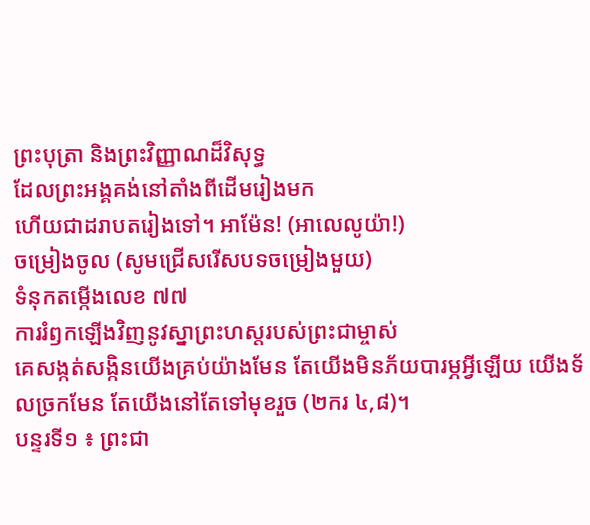ព្រះបុត្រា និងព្រះវិញ្ញាណដ៏វិសុទ្ធ
ដែលព្រះអង្គគង់នៅតាំងពីដើមរៀងមក
ហើយជាដរាបតរៀងទៅ។ អាម៉ែន! (អាលេលូយ៉ា!)
ចម្រៀងចូល (សូមជ្រើសរើសបទចម្រៀងមួយ)
ទំនុកតម្កើងលេខ ៧៧
ការរំឭកឡើងវិញនូវស្នាព្រះហស្តរបស់ព្រះជាម្ចាស់
គេសង្កត់សង្កិនយើងគ្រប់យ៉ាងមែន តែយើងមិនភ័យបារម្ភអ្វីឡើយ យើងទ័លច្រកមែន តែយើងនៅតែទៅមុខរួច (២ករ ៤,៨)។
បន្ទរទី១ ៖ ព្រះជា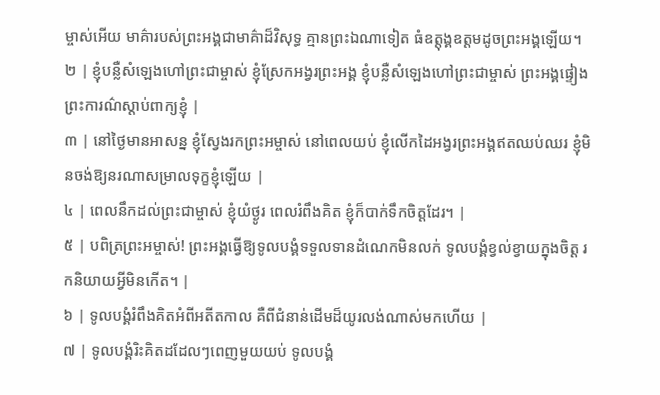ម្ចាស់អើយ មាគ៌ារបស់ព្រះអង្គជាមាគ៌ាដ៏វិសុទ្ធ គ្មានព្រះឯណាទៀត ធំឧត្តុង្គឧត្ដមដូចព្រះអង្គឡើយ។
២ | ខ្ញុំបន្លឺសំឡេងហៅព្រះជាម្ចាស់ ខ្ញុំស្រែកអង្វរព្រះអង្គ ខ្ញុំបន្លឺសំឡេងហៅព្រះជាម្ចាស់ ព្រះអង្គផ្ទៀងព្រះការណ៌ស្តាប់ពាក្យខ្ញុំ |
៣ | នៅថ្ងៃមានអាសន្ន ខ្ញុំស្វែងរកព្រះអម្ចាស់ នៅពេលយប់ ខ្ញុំលើកដៃអង្វរព្រះអង្គឥតឈប់ឈរ ខ្ញុំមិនចង់ឱ្យនរណាសម្រាលទុក្ខខ្ញុំឡើយ |
៤ | ពេលនឹកដល់ព្រះជាម្ចាស់ ខ្ញុំយំថ្ងូរ ពេលរំពឹងគិត ខ្ញុំក៏បាក់ទឹកចិត្តដែរ។ |
៥ | បពិត្រព្រះអម្ចាស់! ព្រះអង្គធ្វើឱ្យទូលបង្គំទទួលទានដំណេកមិនលក់ ទូលបង្គំខ្វល់ខ្វាយក្នុងចិត្ត រកនិយាយអ្វីមិនកើត។ |
៦ | ទូលបង្គំរំពឹងគិតអំពីអតីតកាល គឺពីជំនាន់ដើមដ៏យូរលង់ណាស់មកហើយ |
៧ | ទូលបង្គំរិះគិតដដែលៗពេញមួយយប់ ទូលបង្គំ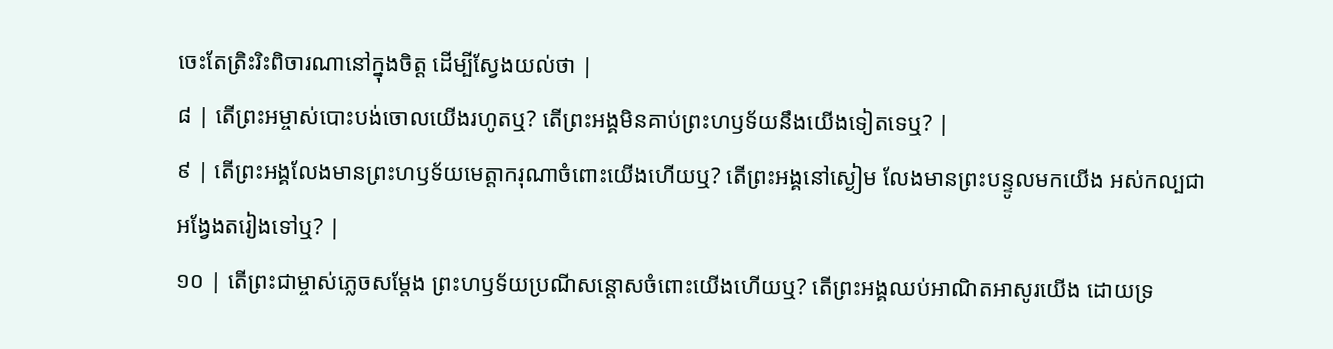ចេះតែត្រិះរិះពិចារណានៅក្នុងចិត្ត ដើម្បីស្វែងយល់ថា |
៨ | តើព្រះអម្ចាស់បោះបង់ចោលយើងរហូតឬ? តើព្រះអង្គមិនគាប់ព្រះហឫទ័យនឹងយើងទៀតទេឬ? |
៩ | តើព្រះអង្គលែងមានព្រះហឫទ័យមេត្តាករុណាចំពោះយើងហើយឬ? តើព្រះអង្គនៅស្ងៀម លែងមានព្រះបន្ទូលមកយើង អស់កល្បជាអង្វែងតរៀងទៅឬ? |
១០ | តើព្រះជាម្ចាស់ភ្លេចសម្តែង ព្រះហឫទ័យប្រណីសន្តោសចំពោះយើងហើយឬ? តើព្រះអង្គឈប់អាណិតអាសូរយើង ដោយទ្រ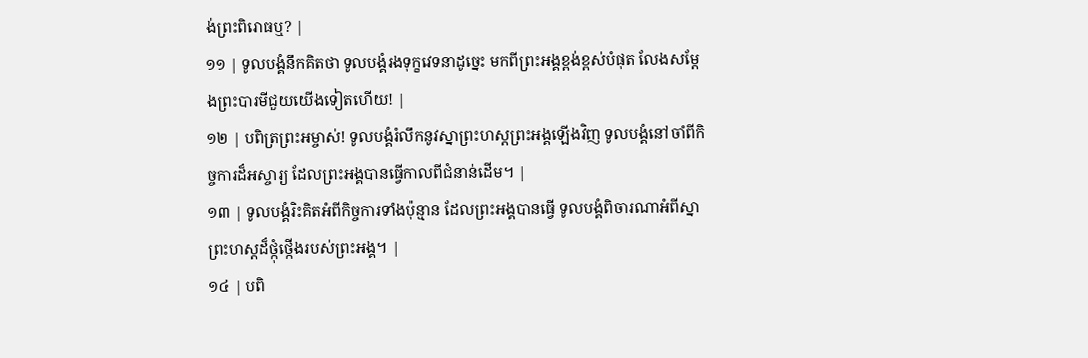ង់ព្រះពិរោធឬ? |
១១ | ទូលបង្គំនឹកគិតថា ទូលបង្គំរងទុក្ខវេទនាដូច្នេះ មកពីព្រះអង្គខ្ពង់ខ្ពស់បំផុត លែងសម្តែងព្រះបារមីជួយយើងទៀតហើយ! |
១២ | បពិត្រព្រះអម្ចាស់! ទូលបង្គំរំលឹកនូវស្នាព្រះហស្តព្រះអង្គឡើងវិញ ទូលបង្គំនៅចាំពីកិច្ចការដ៏អស្ចារ្យ ដែលព្រះអង្គបានធ្វើកាលពីជំនាន់ដើម។ |
១៣ | ទូលបង្គំរិះគិតអំពីកិច្ចការទាំងប៉ុន្មាន ដែលព្រះអង្គបានធ្វើ ទូលបង្គំពិចារណាអំពីស្នាព្រះហស្តដ៏ថ្កុំថ្កើងរបស់ព្រះអង្គ។ |
១៤ | បពិ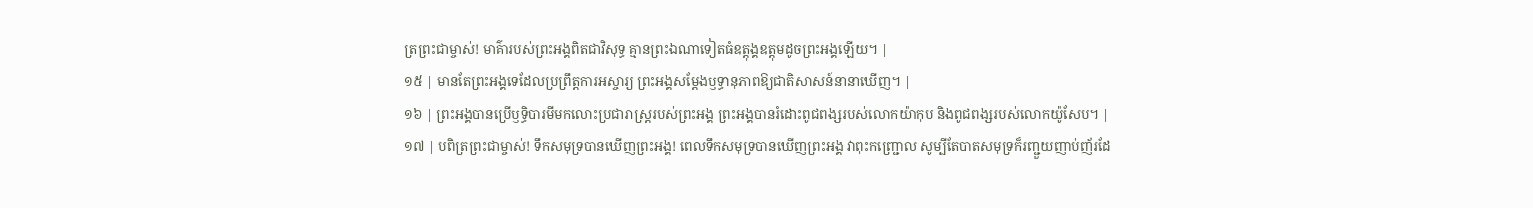ត្រព្រះជាម្ចាស់! មាគ៌ារបស់ព្រះអង្គពិតជាវិសុទ្ធ គ្មានព្រះឯណាទៀតធំឧត្តុង្គឧត្តុមដូចព្រះអង្គឡើយ។ |
១៥ | មានតែព្រះអង្គទេដែលប្រព្រឹត្តការអស្ចារ្យ ព្រះអង្គសម្តែងឫទ្ធានុភាពឱ្យជាតិសាសន៍នានាឃើញ។ |
១៦ | ព្រះអង្គបានប្រើឫទ្ធិបារមីមកលោះប្រជារាស្ត្ររបស់ព្រះអង្គ ព្រះអង្គបានរំដោះពូជពង្សរបស់លោកយ៉ាកុប និងពូជពង្សរបស់លោកយ៉ូសែប។ |
១៧ | បពិត្រព្រះជាម្ចាស់! ទឹកសមុទ្របានឃើញព្រះអង្គ! ពេលទឹកសមុទ្របានឃើញព្រះអង្គ វាពុះកញ្ជ្រោល សូម្បីតែបាតសមុទ្រក៏រញ្ជួយញាប់ញ័រដែ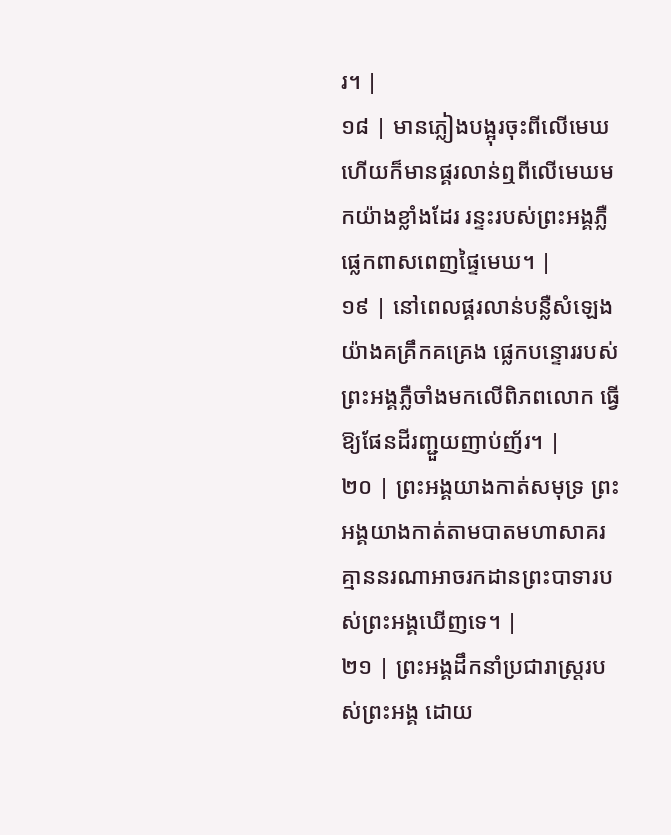រ។ |
១៨ | មានភ្លៀងបង្អុរចុះពីលើមេឃ ហើយក៏មានផ្គរលាន់ឮពីលើមេឃមកយ៉ាងខ្លាំងដែរ រន្ទះរបស់ព្រះអង្គភ្លឺផ្លេកពាសពេញផ្ទៃមេឃ។ |
១៩ | នៅពេលផ្គរលាន់បន្លឺសំឡេងយ៉ាងគគ្រឹកគគ្រេង ផ្លេកបន្ទោររបស់ព្រះអង្គភ្លឺចាំងមកលើពិភពលោក ធ្វើឱ្យផែនដីរញ្ជួយញាប់ញ័រ។ |
២០ | ព្រះអង្គយាងកាត់សមុទ្រ ព្រះអង្គយាងកាត់តាមបាតមហាសាគរ គ្មាននរណាអាចរកដានព្រះបាទារបស់ព្រះអង្គឃើញទេ។ |
២១ | ព្រះអង្គដឹកនាំប្រជារាស្ត្ររបស់ព្រះអង្គ ដោយ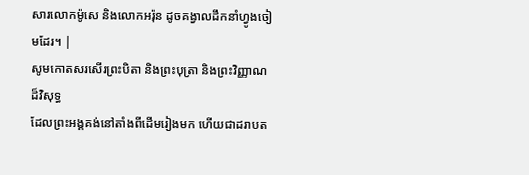សារលោកម៉ូសេ និងលោកអរ៉ុន ដូចគង្វាលដឹកនាំហ្វូងចៀមដែរ។ |
សូមកោតសរសើរព្រះបិតា និងព្រះបុត្រា និងព្រះវិញ្ញាណដ៏វិសុទ្ធ
ដែលព្រះអង្គគង់នៅតាំងពីដើមរៀងមក ហើយជាដរាបត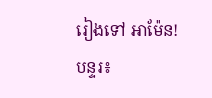រៀងទៅ អាម៉ែន!
បន្ទរ៖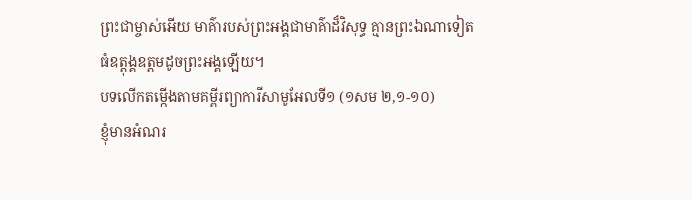ព្រះជាម្ចាស់អើយ មាគ៌ារបស់ព្រះអង្គជាមាគ៌ាដ៏វិសុទ្ធ គ្មានព្រះឯណាទៀត ធំឧត្តុង្គឧត្ដមដូចព្រះអង្គឡើយ។
បទលើកតម្កើងតាមគម្ពីរព្យាការីសាមូអែលទី១ (១សម ២,១-១០)
ខ្ញុំមានអំណរ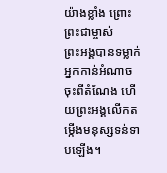យ៉ាងខ្លាំង ព្រោះព្រះជាម្ចាស់
ព្រះអង្គបានទម្លាក់អ្នកកាន់អំណាចចុះពីតំណែង ហើយព្រះអង្គលើកតម្កើងមនុស្សទន់ទាបឡើង។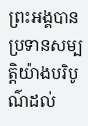ព្រះអង្គបានប្រទានសម្បត្តិយ៉ាងបរិបូណ៌ដល់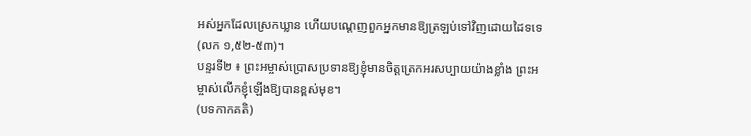អស់អ្នកដែលស្រេកឃ្លាន ហើយបណ្ដេញពួកអ្នកមានឱ្យត្រឡប់ទៅវិញដោយដៃទទេ (លក ១,៥២-៥៣)។
បន្ទរទី២ ៖ ព្រះអម្ចាស់ប្រោសប្រទានឱ្យខ្ញុំមានចិត្តត្រេកអរសប្បាយយ៉ាងខ្លាំង ព្រះអម្ចាស់លើកខ្ញុំឡើងឱ្យបានខ្ពស់មុខ។
(បទកាកគតិ)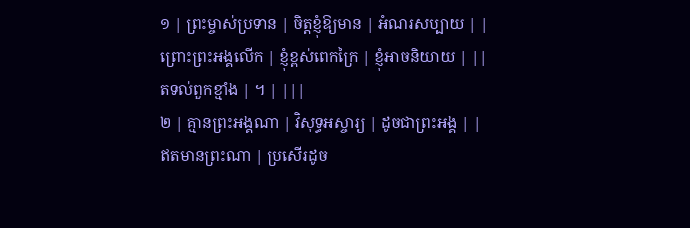១ | ព្រះម្ចាស់ប្រទាន | ចិត្តខ្ញុំឱ្យមាន | អំណរសប្បាយ | |
ព្រោះព្រះអង្គលើក | ខ្ញុំខ្ពស់ពេកក្រៃ | ខ្ញុំអាចនិយាយ | ||
តទល់ពួកខ្មាំង | ។ | |||
២ | គ្មានព្រះអង្គណា | វិសុទ្ធអស្ចារ្យ | ដូចជាព្រះអង្គ | |
ឥតមានព្រះណា | ប្រសើរដូច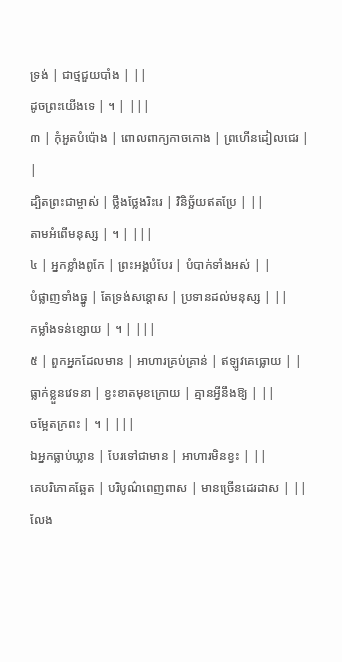ទ្រង់ | ជាថ្មជួយបាំង | ||
ដូចព្រះយើងទេ | ។ | |||
៣ | កុំអួតបំប៉ោង | ពោលពាក្យកាចកោង | ព្រហើនដៀលជេរ | |
ដ្បិតព្រះជាម្ចាស់ | ថ្លឹងថ្លែងរិះរេ | វិនិច្ឆ័យឥតប្រែ | ||
តាមអំពើមនុស្ស | ។ | |||
៤ | អ្នកខ្លាំងពូកែ | ព្រះអង្គបំបែរ | បំបាក់ទាំងអស់ | |
បំផ្លាញទាំងធ្នូ | តែទ្រង់សន្តោស | ប្រទានដល់មនុស្ស | ||
កម្លាំងទន់ខ្សោយ | ។ | |||
៥ | ពួកអ្នកដែលមាន | អាហារគ្រប់គ្រាន់ | ឥឡូវគេធ្លោយ | |
ធ្លាក់ខ្លួនវេទនា | ខ្វះខាតមុខក្រោយ | គ្មានអ្វីនឹងឱ្យ | ||
ចម្អែតក្រពះ | ។ | |||
ឯអ្នកធ្លាប់ឃ្លាន | បែរទៅជាមាន | អាហារមិនខ្វះ | ||
គេបរិភោគឆ្អែត | បរិបូណ៌ពេញពាស | មានច្រើនដេរដាស | ||
លែង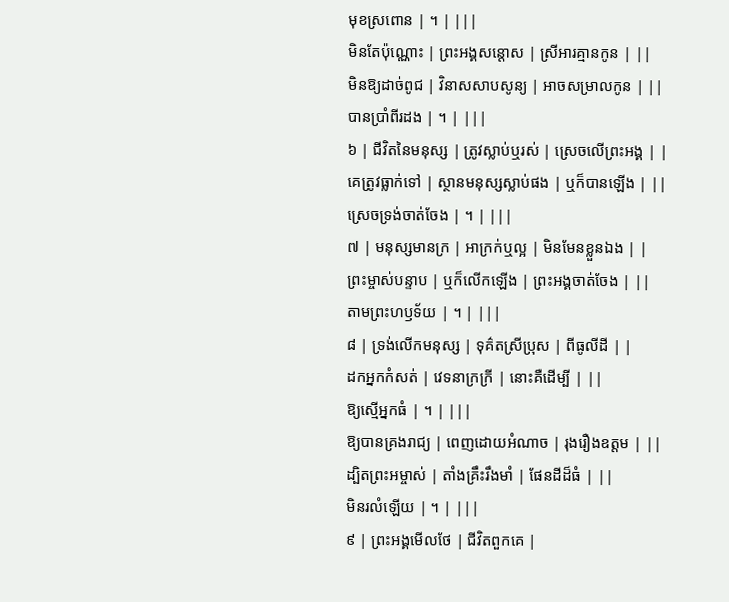មុខស្រពោន | ។ | |||
មិនតែប៉ុណ្ណោះ | ព្រះអង្គសន្តោស | ស្រីអារគ្មានកូន | ||
មិនឱ្យដាច់ពូជ | វិនាសសាបសូន្យ | អាចសម្រាលកូន | ||
បានប្រាំពីរដង | ។ | |||
៦ | ជីវិតនៃមនុស្ស | ត្រូវស្លាប់ឬរស់ | ស្រេចលើព្រះអង្គ | |
គេត្រូវធ្លាក់ទៅ | ស្ថានមនុស្សស្លាប់ផង | ឬក៏បានឡើង | ||
ស្រេចទ្រង់ចាត់ចែង | ។ | |||
៧ | មនុស្សមានក្រ | អាក្រក់ឬល្អ | មិនមែនខ្លួនឯង | |
ព្រះម្ចាស់បន្ទាប | ឬក៏លើកឡើង | ព្រះអង្គចាត់ចែង | ||
តាមព្រះហឫទ័យ | ។ | |||
៨ | ទ្រង់លើកមនុស្ស | ទុគ៌តស្រីប្រុស | ពីធូលីដី | |
ដកអ្នកកំសត់ | វេទនាក្រក្រី | នោះគឺដើម្បី | ||
ឱ្យស្មើអ្នកធំ | ។ | |||
ឱ្យបានគ្រងរាជ្យ | ពេញដោយអំណាច | រុងរឿងឧត្តម | ||
ដ្បិតព្រះអម្ចាស់ | តាំងគ្រឹះរឹងមាំ | ផែនដីដ៏ធំ | ||
មិនរលំឡើយ | ។ | |||
៩ | ព្រះអង្គមើលថែ | ជីវិតពួកគេ |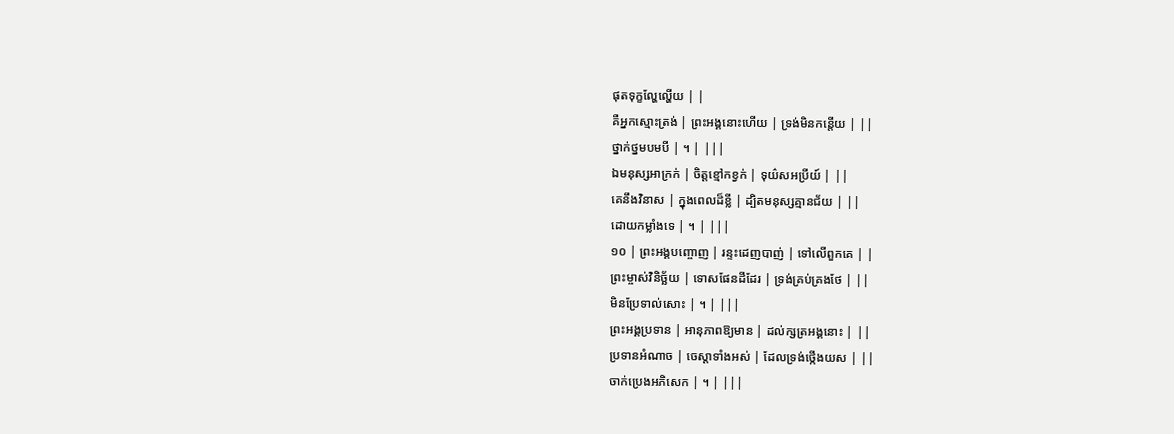ផុតទុក្ខល្ហែល្ហើយ | |
គឺអ្នកស្មោះត្រង់ | ព្រះអង្គនោះហើយ | ទ្រង់មិនកន្តើយ | ||
ថ្នាក់ថ្នមបមបី | ។ | |||
ឯមនុស្សអាក្រក់ | ចិត្តខ្មៅកខ្វក់ | ទុយ៌សអប្រីយ៍ | ||
គេនឹងវិនាស | ក្នុងពេលដ៏ខ្លី | ដ្បិតមនុស្សគ្មានជ័យ | ||
ដោយកម្លាំងទេ | ។ | |||
១០ | ព្រះអង្គបញ្ចោញ | រន្ទះដេញបាញ់ | ទៅលើពួកគេ | |
ព្រះម្ចាស់វិនិច្ឆ័យ | ទោសផែនដីដែរ | ទ្រង់គ្រប់គ្រងថែ | ||
មិនប្រែទាល់សោះ | ។ | |||
ព្រះអង្គប្រទាន | អានុភាពឱ្យមាន | ដល់ក្សត្រអង្គនោះ | ||
ប្រទានអំណាច | ចេស្តាទាំងអស់ | ដែលទ្រង់ថ្កើងយស | ||
ចាក់ប្រេងអភិសេក | ។ | |||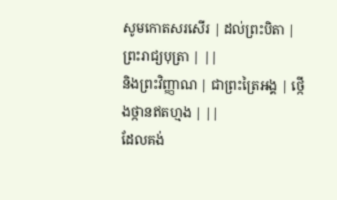សូមកោតសរសើរ | ដល់ព្រះបិតា | ព្រះរាជ្យបុត្រា | ||
និងព្រះវិញ្ញាណ | ជាព្រះត្រៃអង្គ | ថ្កើងថ្កានឥតហ្មង | ||
ដែលគង់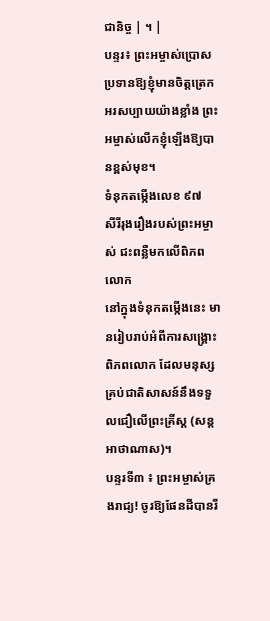ជានិច្ច | ។ |
បន្ទរ៖ ព្រះអម្ចាស់ប្រោសប្រទានឱ្យខ្ញុំមានចិត្តត្រេកអរសប្បាយយ៉ាងខ្លាំង ព្រះអម្ចាស់លើកខ្ញុំឡើងឱ្យបានខ្ពស់មុខ។
ទំនុកតម្កើងលេខ ៩៧
សីរីរុងរឿងរបស់ព្រះអម្ចាស់ ជះពន្លឺមកលើពិភពលោក
នៅក្នុងទំនុកតម្កើងនេះ មានរៀបរាប់អំពីការសង្គ្រោះពិភពលោក ដែលមនុស្សគ្រប់ជាតិសាសន៍នឹងទទួលជឿលើព្រះគ្រីស្ត (សន្តអាថាណាស)។
បន្ទរទី៣ ៖ ព្រះអម្ចាស់គ្រងរាជ្យ! ចូរឱ្យផែនដីបានរី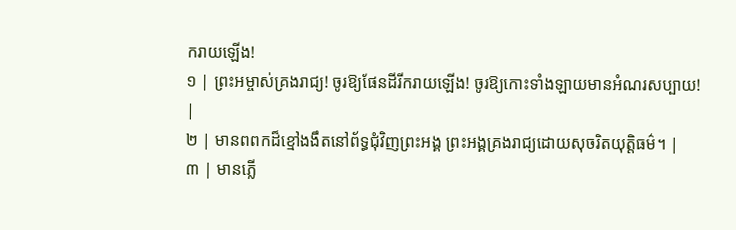ករាយឡើង!
១ | ព្រះអម្ចាស់គ្រងរាជ្យ! ចូរឱ្យផែនដីរីករាយឡើង! ចូរឱ្យកោះទាំងឡាយមានអំណរសប្បាយ! |
២ | មានពពកដ៏ខ្មៅងងឹតនៅព័ទ្ធជុំវិញព្រះអង្គ ព្រះអង្គគ្រងរាជ្យដោយសុចរិតយុត្តិធម៌។ |
៣ | មានភ្លើ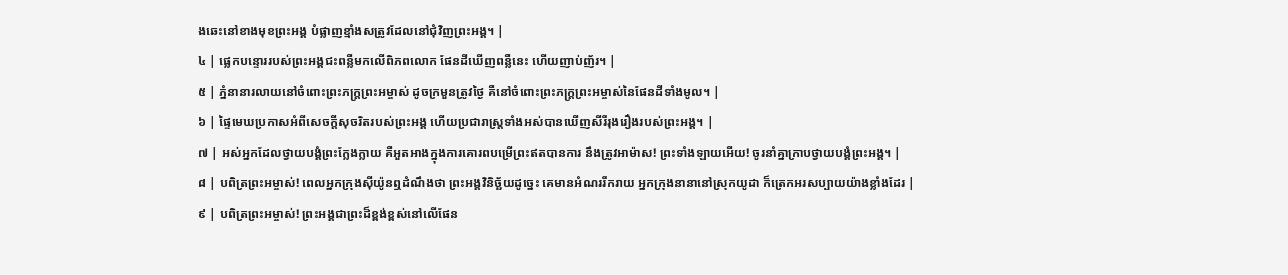ងឆេះនៅខាងមុខព្រះអង្គ បំផ្លាញខ្មាំងសត្រូវដែលនៅជុំវិញព្រះអង្គ។ |
៤ | ផ្លេកបន្ទោររបស់ព្រះអង្គជះពន្លឺមកលើពិភពលោក ផែនដីឃើញពន្លឺនេះ ហើយញាប់ញ័រ។ |
៥ | ភ្នំនានារលាយនៅចំពោះព្រះភក្ត្រព្រះអម្ចាស់ ដូចក្រមួនត្រូវថ្ងៃ គឺនៅចំពោះព្រះភក្រ្តព្រះអម្ចាស់នៃផែនដីទាំងមូល។ |
៦ | ផ្ទៃមេឃប្រកាសអំពីសេចក្តីសុចរិតរបស់ព្រះអង្គ ហើយប្រជារាស្ត្រទាំងអស់បានឃើញសីរីរុងរឿងរបស់ព្រះអង្គ។ |
៧ | អស់អ្នកដែលថ្វាយបង្គំព្រះក្លែងក្លាយ គឺអួតអាងក្នុងការគោរពបម្រើព្រះឥតបានការ នឹងត្រូវអាម៉ាស! ព្រះទាំងឡាយអើយ! ចូរនាំគ្នាក្រាបថ្វាយបង្គំព្រះអង្គ។ |
៨ | បពិត្រព្រះអម្ចាស់! ពេលអ្នកក្រុងស៊ីយ៉ូនឮដំណឹងថា ព្រះអង្គវិនិច្ឆ័យដូច្នេះ គេមានអំណររីករាយ អ្នកក្រុងនានានៅស្រុកយូដា ក៏ត្រេកអរសប្បាយយ៉ាងខ្លាំងដែរ |
៩ | បពិត្រព្រះអម្ចាស់! ព្រះអង្គជាព្រះដ៏ខ្ពង់ខ្ពស់នៅលើផែន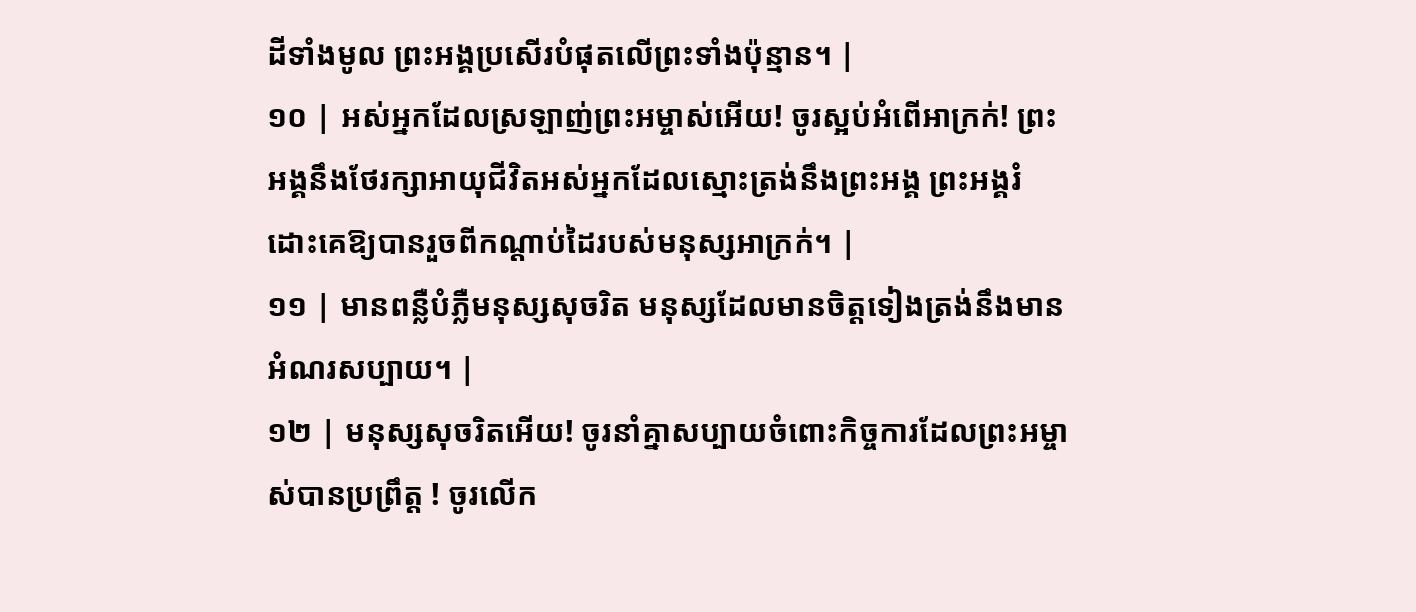ដីទាំងមូល ព្រះអង្គប្រសើរបំផុតលើព្រះទាំងប៉ុន្មាន។ |
១០ | អស់អ្នកដែលស្រឡាញ់ព្រះអម្ចាស់អើយ! ចូរស្អប់អំពើអាក្រក់! ព្រះអង្គនឹងថែរក្សាអាយុជីវិតអស់អ្នកដែលស្មោះត្រង់នឹងព្រះអង្គ ព្រះអង្គរំដោះគេឱ្យបានរួចពីកណ្តាប់ដៃរបស់មនុស្សអាក្រក់។ |
១១ | មានពន្លឺបំភ្លឺមនុស្សសុចរិត មនុស្សដែលមានចិត្តទៀងត្រង់នឹងមានអំណរសប្បាយ។ |
១២ | មនុស្សសុចរិតអើយ! ចូរនាំគ្នាសប្បាយចំពោះកិច្ចការដែលព្រះអម្ចាស់បានប្រព្រឹត្ត ! ចូរលើក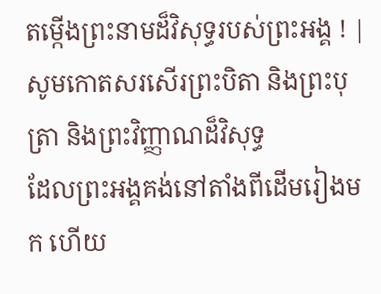តម្កើងព្រះនាមដ៏វិសុទ្ធរបស់ព្រះអង្គ ! |
សូមកោតសរសើរព្រះបិតា និងព្រះបុត្រា និងព្រះវិញ្ញាណដ៏វិសុទ្ធ
ដែលព្រះអង្គគង់នៅតាំងពីដើមរៀងមក ហើយ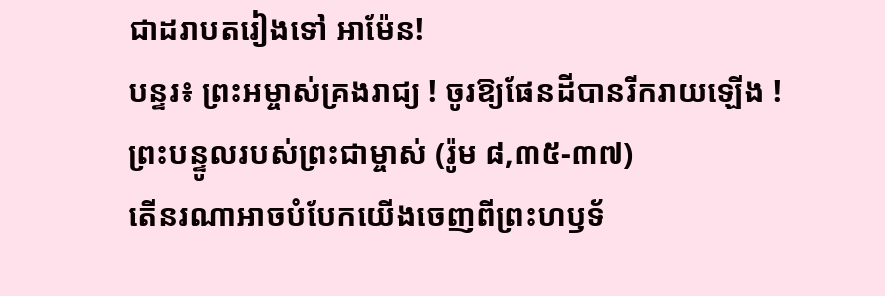ជាដរាបតរៀងទៅ អាម៉ែន!
បន្ទរ៖ ព្រះអម្ចាស់គ្រងរាជ្យ ! ចូរឱ្យផែនដីបានរីករាយឡើង !
ព្រះបន្ទូលរបស់ព្រះជាម្ចាស់ (រ៉ូម ៨,៣៥-៣៧)
តើនរណាអាចបំបែកយើងចេញពីព្រះហឫទ័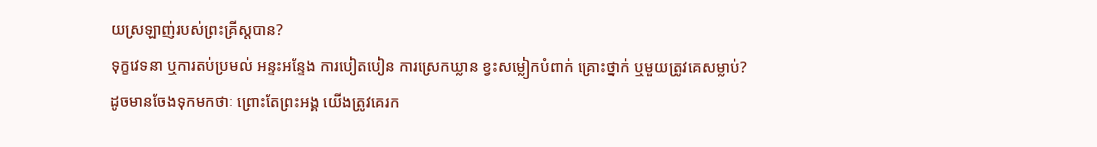យស្រឡាញ់របស់ព្រះគ្រីស្ដបាន?
ទុក្ខវេទនា ឬការតប់ប្រមល់ អន្ទះអន្ទែង ការបៀតបៀន ការស្រេកឃ្លាន ខ្វះសម្លៀកបំពាក់ គ្រោះថ្នាក់ ឬមួយត្រូវគេសម្លាប់?
ដូចមានចែងទុកមកថាៈ ព្រោះតែព្រះអង្គ យើងត្រូវគេរក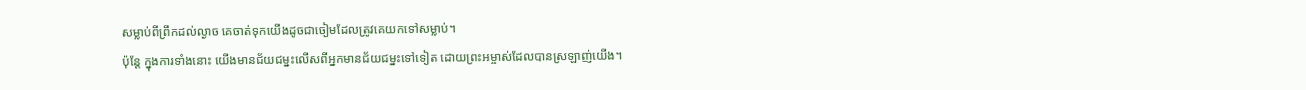សម្លាប់ពីព្រឹកដល់ល្ងាច គេចាត់ទុកយើងដូចជាចៀមដែលត្រូវគេយកទៅសម្លាប់។
ប៉ុន្តែ ក្នុងការទាំងនោះ យើងមានជ័យជម្នះលើសពីអ្នកមានជ័យជម្នះទៅទៀត ដោយព្រះអម្ចាស់ដែលបានស្រឡាញ់យើង។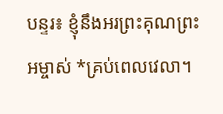បន្ទរ៖ ខ្ញុំនឹងអរព្រះគុណព្រះអម្ចាស់ *គ្រប់ពេលវេលា។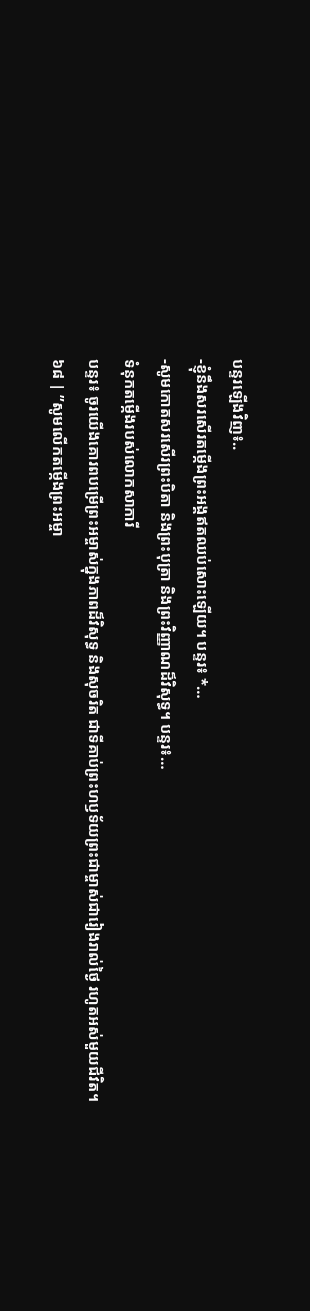បន្ទរឡើងវិញ៖..
-ខ្ញុំនឹងសរសើរតម្កើងព្រះអង្គឥតឈប់សោះឡើយ។ បន្ទរ៖ *…
-សូមកោតសរសើរព្រះបិតា និងព្រះបុត្រា និងព្រះវិញ្ញាណដ៏វិសុទ្ធ។ បន្ទរ៖…
ទំនុកតម្កើងរបស់លោកសាការី
បន្ទរ៖ ចូរយើងគោរពបម្រើព្រះអម្ចាស់ក្នុងភាពដ៏វិសុទ្ធ និងសុចរិត ជាទីគាប់ព្រះហឫទ័យព្រះជាម្ចាស់ជារៀងរាល់ថ្ងៃ រហូតអស់មួយជីវិត។
៦៨ | ”សូមលើកតម្កើងព្រះអម្ចា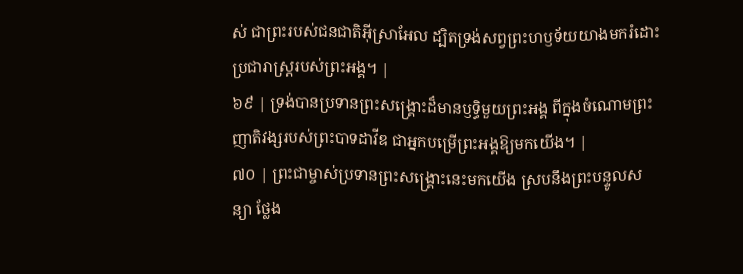ស់ ជាព្រះរបស់ជនជាតិអ៊ីស្រាអែល ដ្បិតទ្រង់សព្វព្រះហឫទ័យយាងមករំដោះប្រជារាស្ត្ររបស់ព្រះអង្គ។ |
៦៩ | ទ្រង់បានប្រទានព្រះសង្គ្រោះដ៏មានឫទ្ធិមួយព្រះអង្គ ពីក្នុងចំណោមព្រះញាតិវង្សរបស់ព្រះបាទដាវីឌ ជាអ្នកបម្រើព្រះអង្គឱ្យមកយើង។ |
៧០ | ព្រះជាម្ចាស់ប្រទានព្រះសង្គ្រោះនេះមកយើង ស្របនឹងព្រះបន្ទូលសន្យា ថ្លែង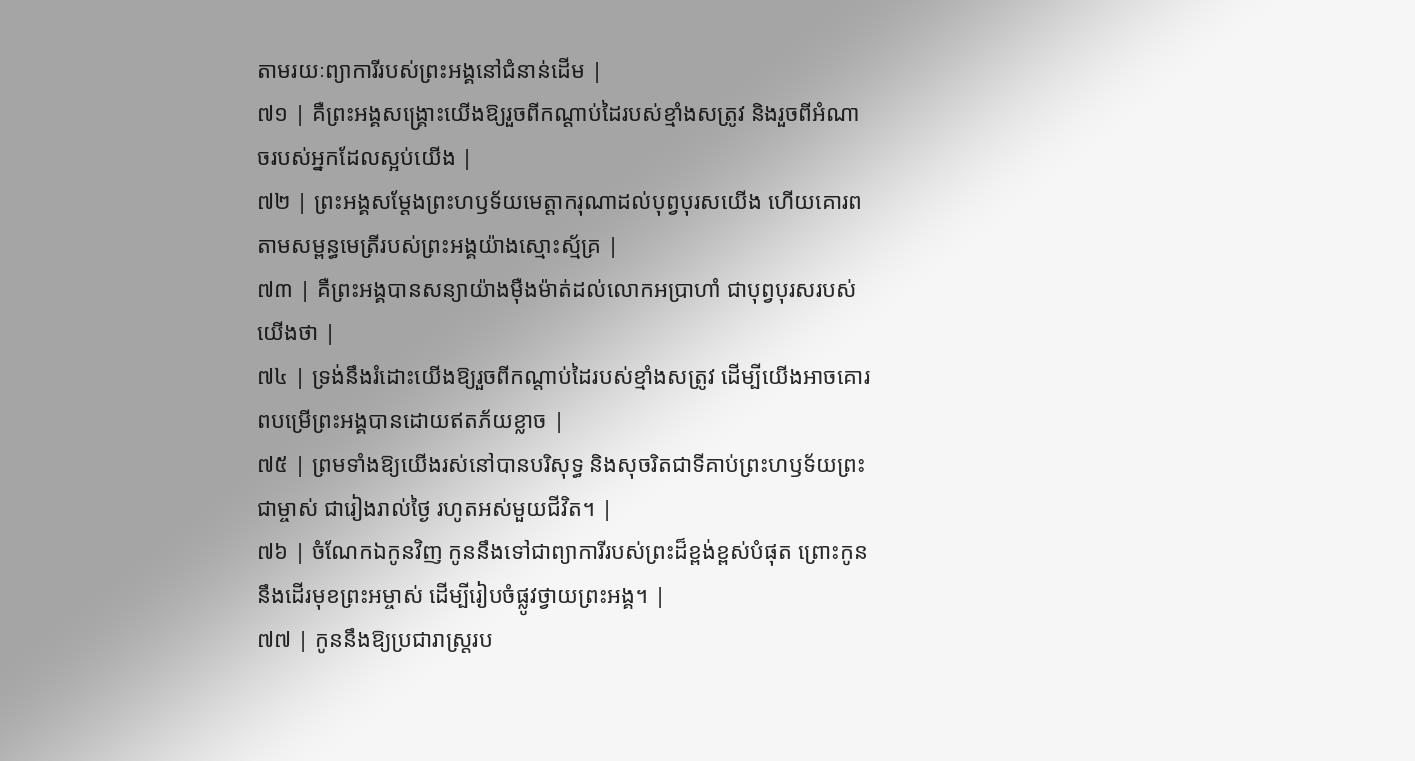តាមរយៈព្យាការីរបស់ព្រះអង្គនៅជំនាន់ដើម |
៧១ | គឺព្រះអង្គសង្គ្រោះយើងឱ្យរួចពីកណ្តាប់ដៃរបស់ខ្មាំងសត្រូវ និងរួចពីអំណាចរបស់អ្នកដែលស្អប់យើង |
៧២ | ព្រះអង្គសម្ដែងព្រះហឫទ័យមេត្តាករុណាដល់បុព្វបុរសយើង ហើយគោរពតាមសម្ពន្ធមេត្រីរបស់ព្រះអង្គយ៉ាងស្មោះស្ម័គ្រ |
៧៣ | គឺព្រះអង្គបានសន្យាយ៉ាងម៉ឺងម៉ាត់ដល់លោកអប្រាហាំ ជាបុព្វបុរសរបស់យើងថា |
៧៤ | ទ្រង់នឹងរំដោះយើងឱ្យរួចពីកណ្តាប់ដៃរបស់ខ្មាំងសត្រូវ ដើម្បីយើងអាចគោរពបម្រើព្រះអង្គបានដោយឥតភ័យខ្លាច |
៧៥ | ព្រមទាំងឱ្យយើងរស់នៅបានបរិសុទ្ធ និងសុចរិតជាទីគាប់ព្រះហឫទ័យព្រះជាម្ចាស់ ជារៀងរាល់ថ្ងៃ រហូតអស់មួយជីវិត។ |
៧៦ | ចំណែកឯកូនវិញ កូននឹងទៅជាព្យាការីរបស់ព្រះដ៏ខ្ពង់ខ្ពស់បំផុត ព្រោះកូននឹងដើរមុខព្រះអម្ចាស់ ដើម្បីរៀបចំផ្លូវថ្វាយព្រះអង្គ។ |
៧៧ | កូននឹងឱ្យប្រជារាស្ត្ររប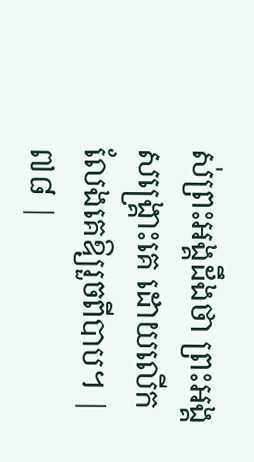ស់ព្រះអង្គដឹងថា ព្រះអង្គសង្គ្រោះគេ ដោយលើកលែងគេឱ្យរួចពីបាប។ |
៧៨ |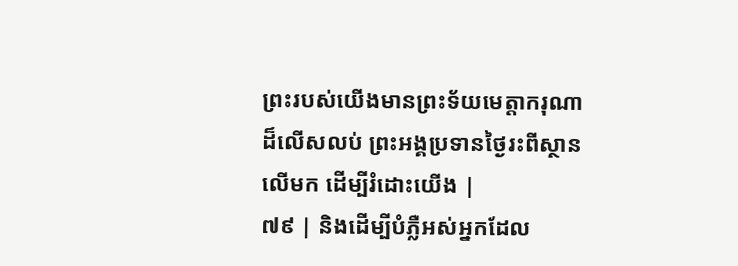ព្រះរបស់យើងមានព្រះទ័យមេត្តាករុណាដ៏លើសលប់ ព្រះអង្គប្រទានថ្ងៃរះពីស្ថានលើមក ដើម្បីរំដោះយើង |
៧៩ | និងដើម្បីបំភ្លឺអស់អ្នកដែល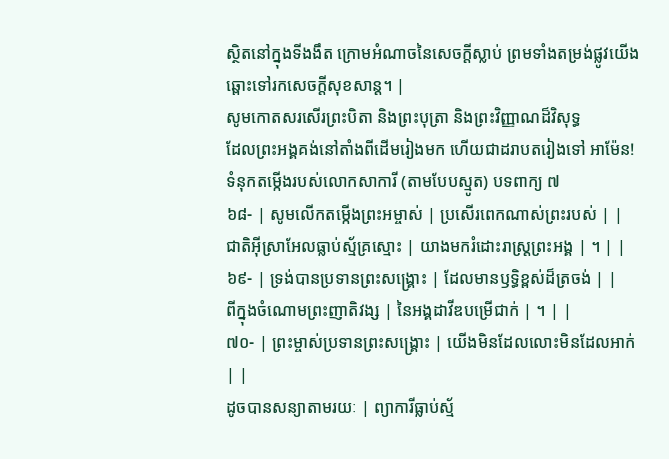ស្ថិតនៅក្នុងទីងងឹត ក្រោមអំណាចនៃសេចក្តីស្លាប់ ព្រមទាំងតម្រង់ផ្លូវយើងឆ្ពោះទៅរកសេចក្តីសុខសាន្ត។ |
សូមកោតសរសើរព្រះបិតា និងព្រះបុត្រា និងព្រះវិញ្ញាណដ៏វិសុទ្ធ
ដែលព្រះអង្គគង់នៅតាំងពីដើមរៀងមក ហើយជាដរាបតរៀងទៅ អាម៉ែន!
ទំនុកតម្កើងរបស់លោកសាការី (តាមបែបស្មូត) បទពាក្យ ៧
៦៨- | សូមលើកតម្កើងព្រះអម្ចាស់ | ប្រសើរពេកណាស់ព្រះរបស់ | |
ជាតិអ៊ីស្រាអែលធ្លាប់ស្ម័គ្រស្មោះ | យាងមករំដោះរាស្ត្រព្រះអង្គ | ។ | |
៦៩- | ទ្រង់បានប្រទានព្រះសង្គ្រោះ | ដែលមានឫទ្ធិខ្ពស់ដ៏ត្រចង់ | |
ពីក្នុងចំណោមព្រះញាតិវង្ស | នៃអង្គដាវីឌបម្រើជាក់ | ។ | |
៧០- | ព្រះម្ចាស់ប្រទានព្រះសង្គ្រោះ | យើងមិនដែលលោះមិនដែលអាក់ | |
ដូចបានសន្យាតាមរយៈ | ព្យាការីធ្លាប់ស្ម័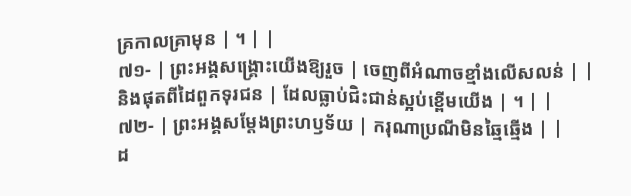គ្រកាលគ្រាមុន | ។ | |
៧១- | ព្រះអង្គសង្គ្រោះយើងឱ្យរួច | ចេញពីអំណាចខ្មាំងលើសលន់ | |
និងផុតពីដៃពួកទុរជន | ដែលធ្លាប់ជិះជាន់ស្អប់ខ្ពើមយើង | ។ | |
៧២- | ព្រះអង្គសម្ដែងព្រះហឫទ័យ | ករុណាប្រណីមិនឆ្មៃឆ្មើង | |
ដ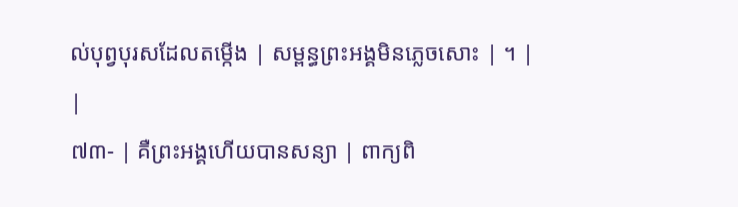ល់បុព្វបុរសដែលតម្កើង | សម្ពន្ធព្រះអង្គមិនភ្លេចសោះ | ។ | |
៧៣- | គឺព្រះអង្គហើយបានសន្យា | ពាក្យពិ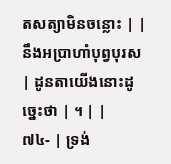តសត្យាមិនចន្លោះ | |
នឹងអប្រាហាំបុព្វបុរស | ដូនតាយើងនោះដូច្នេះថា | ។ | |
៧៤- | ទ្រង់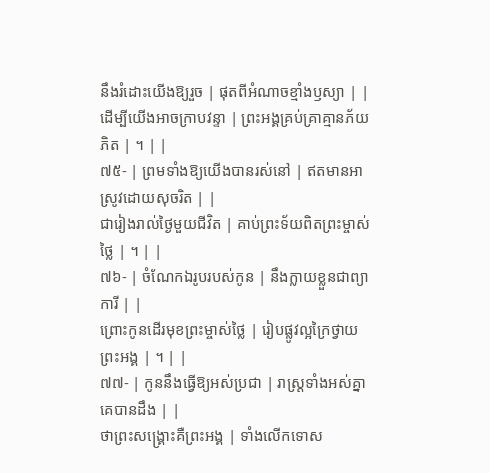នឹងរំដោះយើងឱ្យរួច | ផុតពីអំណាចខ្មាំងឫស្យា | |
ដើម្បីយើងអាចក្រាបវន្ទា | ព្រះអង្គគ្រប់គ្រាគ្មានភ័យភិត | ។ | |
៧៥- | ព្រមទាំងឱ្យយើងបានរស់នៅ | ឥតមានអាស្រូវដោយសុចរិត | |
ជារៀងរាល់ថ្ងៃមួយជីវិត | គាប់ព្រះទ័យពិតព្រះម្ចាស់ថ្លៃ | ។ | |
៧៦- | ចំណែកឯរូបរបស់កូន | នឹងក្លាយខ្លួនជាព្យាការី | |
ព្រោះកូនដើរមុខព្រះម្ចាស់ថ្លៃ | រៀបផ្លូវល្អក្រៃថ្វាយព្រះអង្គ | ។ | |
៧៧- | កូននឹងធ្វើឱ្យអស់ប្រជា | រាស្ត្រទាំងអស់គ្នាគេបានដឹង | |
ថាព្រះសង្គ្រោះគឺព្រះអង្គ | ទាំងលើកទោស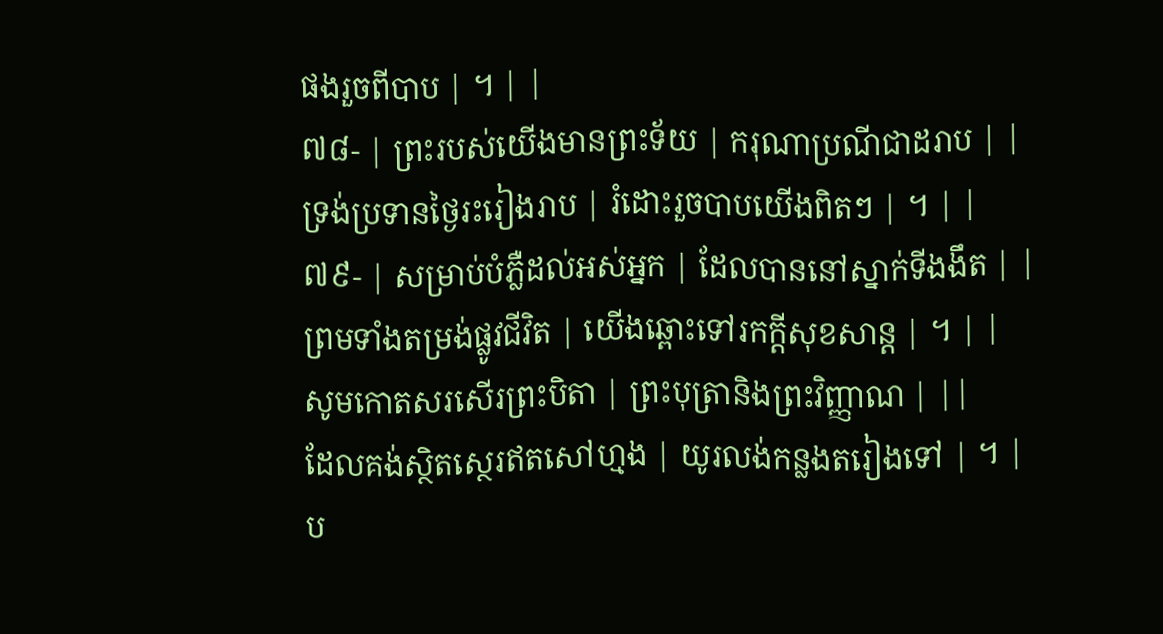ផងរួចពីបាប | ។ | |
៧៨- | ព្រះរបស់យើងមានព្រះទ័យ | ករុណាប្រណីជាដរាប | |
ទ្រង់ប្រទានថ្ងៃរះរៀងរាប | រំដោះរួចបាបយើងពិតៗ | ។ | |
៧៩- | សម្រាប់បំភ្លឺដល់អស់អ្នក | ដែលបាននៅស្នាក់ទីងងឹត | |
ព្រមទាំងតម្រង់ផ្លូវជីវិត | យើងឆ្ពោះទៅរកក្តីសុខសាន្ត | ។ | |
សូមកោតសរសើរព្រះបិតា | ព្រះបុត្រានិងព្រះវិញ្ញាណ | ||
ដែលគង់ស្ថិតស្ថេរឥតសៅហ្មង | យូរលង់កន្លងតរៀងទៅ | ។ |
ប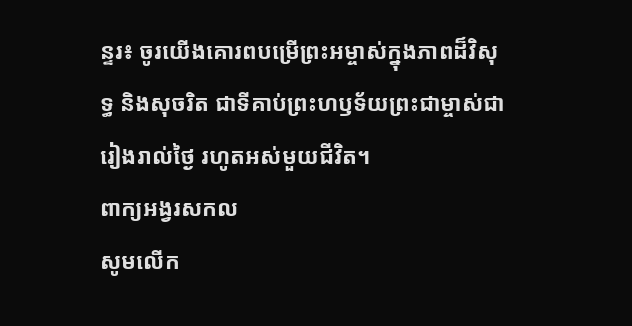ន្ទរ៖ ចូរយើងគោរពបម្រើព្រះអម្ចាស់ក្នុងភាពដ៏វិសុទ្ធ និងសុចរិត ជាទីគាប់ព្រះហឫទ័យព្រះជាម្ចាស់ជារៀងរាល់ថ្ងៃ រហូតអស់មួយជីវិត។
ពាក្យអង្វរសកល
សូមលើក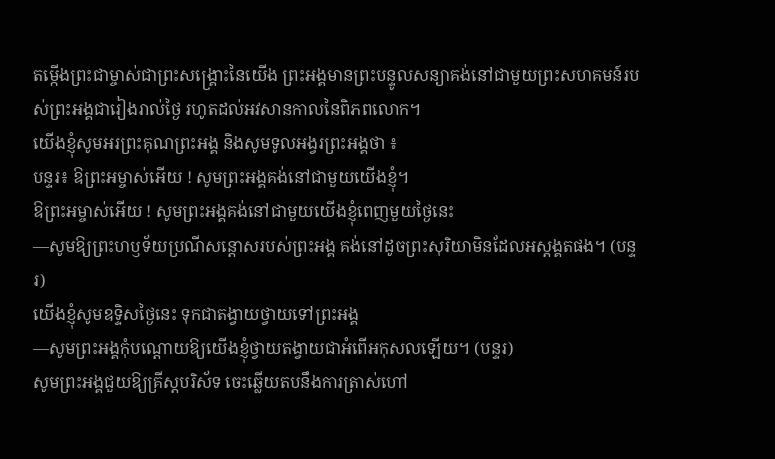តម្កើងព្រះជាម្ចាស់ជាព្រះសង្គ្រោះនៃយើង ព្រះអង្គមានព្រះបន្ទូលសន្យាគង់នៅជាមួយព្រះសហគមន៍របស់ព្រះអង្គជារៀងរាល់ថ្ងៃ រហូតដល់អវសានកាលនៃពិភពលោក។
យើងខ្ញុំសូមអរព្រះគុណព្រះអង្គ និងសូមទូលអង្វរព្រះអង្គថា ៖
បន្ទរ៖ ឱព្រះអម្ចាស់អើយ ! សូមព្រះអង្គគង់នៅជាមួយយើងខ្ញុំ។
ឱព្រះអម្ចាស់អើយ ! សូមព្រះអង្គគង់នៅជាមួយយើងខ្ញុំពេញមួយថ្ងៃនេះ
—សូមឱ្យព្រះហឫទ័យប្រណីសន្តោសរបស់ព្រះអង្គ គង់នៅដូចព្រះសុរិយាមិនដែលអស្តង្គតផង។ (បន្ទរ)
យើងខ្ញុំសូមឧទ្ទិសថ្ងៃនេះ ទុកជាតង្វាយថ្វាយទៅព្រះអង្គ
—សូមព្រះអង្គកុំបណ្តោយឱ្យយើងខ្ញុំថ្វាយតង្វាយជាអំពើអកុសលឡើយ។ (បន្ទរ)
សូមព្រះអង្គជួយឱ្យគ្រីស្តបរិស័ទ ចេះឆ្លើយតបនឹងការត្រាស់ហៅ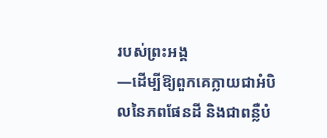របស់ព្រះអង្គ
—ដើម្បីឱ្យពួកគេក្លាយជាអំបិលនៃភពផែនដី និងជាពន្លឺបំ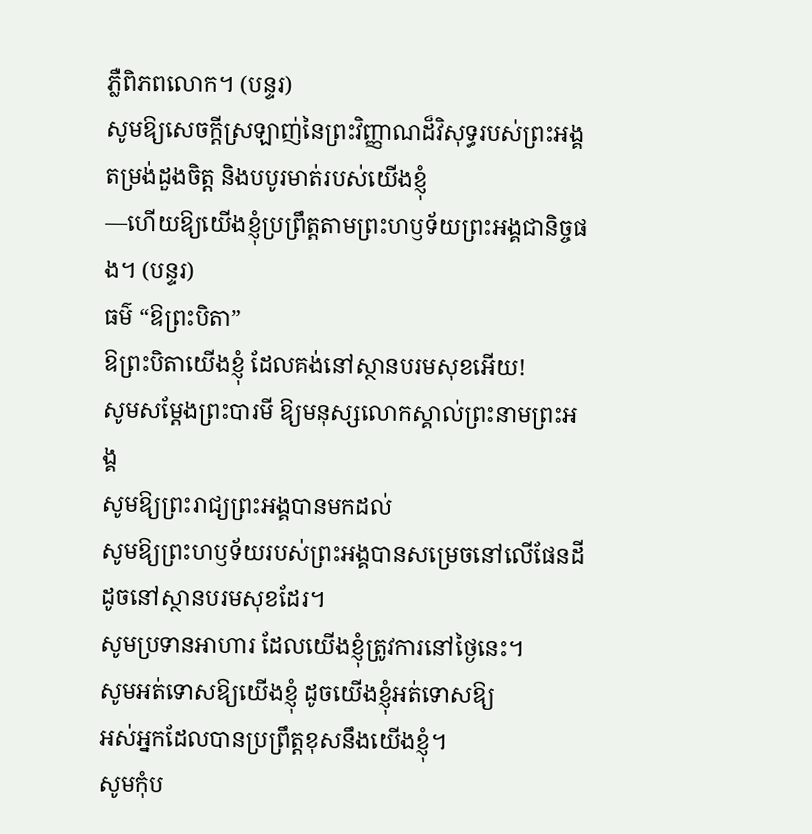ភ្លឺពិភពលោក។ (បន្ទរ)
សូមឱ្យសេចក្តីស្រឡាញ់នៃព្រះវិញ្ញាណដ៏វិសុទ្ធរបស់ព្រះអង្គ តម្រង់ដួងចិត្ត និងបបូរមាត់របស់យើងខ្ញុំ
—ហើយឱ្យយើងខ្ញុំប្រព្រឹត្តតាមព្រះហឫទ័យព្រះអង្គជានិច្ចផង។ (បន្ទរ)
ធម៌ “ឱព្រះបិតា”
ឱព្រះបិតាយើងខ្ញុំ ដែលគង់នៅស្ថានបរមសុខអើយ!
សូមសម្តែងព្រះបារមី ឱ្យមនុស្សលោកស្គាល់ព្រះនាមព្រះអង្គ
សូមឱ្យព្រះរាជ្យព្រះអង្គបានមកដល់
សូមឱ្យព្រះហឫទ័យរបស់ព្រះអង្គបានសម្រេចនៅលើផែនដី
ដូចនៅស្ថានបរមសុខដែរ។
សូមប្រទានអាហារ ដែលយើងខ្ញុំត្រូវការនៅថ្ងៃនេះ។
សូមអត់ទោសឱ្យយើងខ្ញុំ ដូចយើងខ្ញុំអត់ទោសឱ្យ
អស់អ្នកដែលបានប្រព្រឹត្តខុសនឹងយើងខ្ញុំ។
សូមកុំប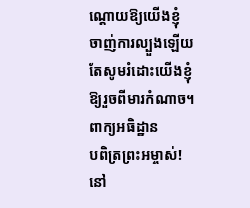ណ្តោយឱ្យយើងខ្ញុំ ចាញ់ការល្បួងឡើយ
តែសូមរំដោះយើងខ្ញុំ ឱ្យរួចពីមារកំណាច។
ពាក្យអធិដ្ឋាន
បពិត្រព្រះអម្ចាស់! នៅ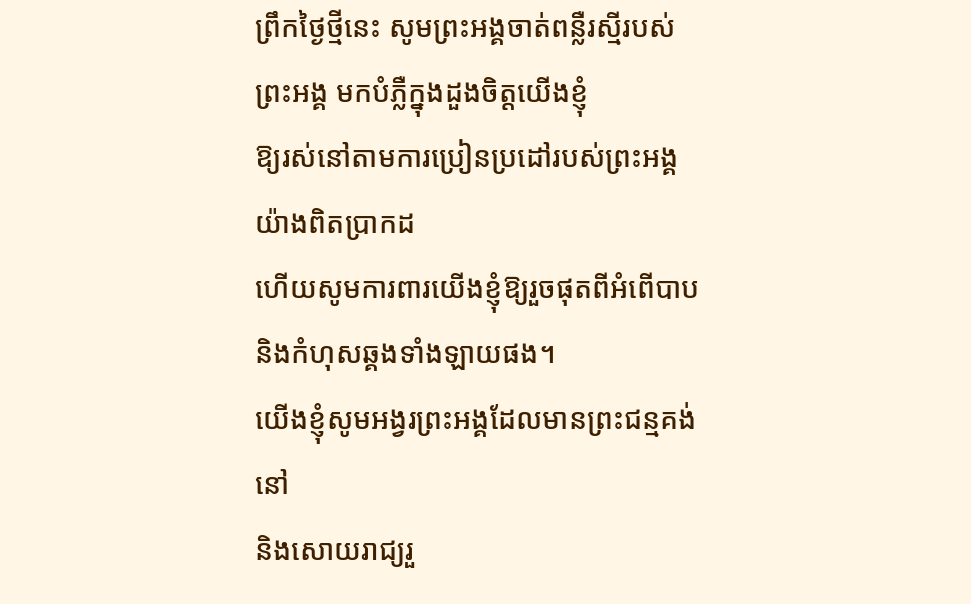ព្រឹកថ្ងៃថ្មីនេះ សូមព្រះអង្គចាត់ពន្លឺរស្មីរបស់ព្រះអង្គ មកបំភ្លឺក្នុងដួងចិត្តយើងខ្ញុំ
ឱ្យរស់នៅតាមការប្រៀនប្រដៅរបស់ព្រះអង្គយ៉ាងពិតប្រាកដ
ហើយសូមការពារយើងខ្ញុំឱ្យរួចផុតពីអំពើបាប និងកំហុសឆ្គងទាំងឡាយផង។
យើងខ្ញុំសូមអង្វរព្រះអង្គដែលមានព្រះជន្មគង់នៅ
និងសោយរាជ្យរួ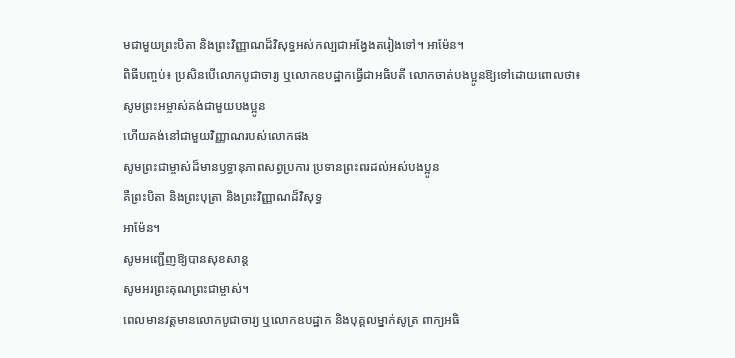មជាមួយព្រះបិតា និងព្រះវិញ្ញាណដ៏វិសុទ្ធអស់កល្បជាអង្វែងតរៀងទៅ។ អាម៉ែន។
ពិធីបញ្ចប់៖ ប្រសិនបើលោកបូជាចារ្យ ឬលោកឧបដ្ឋាកធ្វើជាអធិបតី លោកចាត់បងប្អូនឱ្យទៅដោយពោលថា៖
សូមព្រះអម្ចាស់គង់ជាមួយបងប្អូន
ហើយគង់នៅជាមួយវិញ្ញាណរបស់លោកផង
សូមព្រះជាម្ចាស់ដ៏មានឫទ្ធានុភាពសព្វប្រការ ប្រទានព្រះពរដល់អស់បងប្អូន
គឺព្រះបិតា និងព្រះបុត្រា និងព្រះវិញ្ញាណដ៏វិសុទ្ធ
អាម៉ែន។
សូមអញ្ជើញឱ្យបានសុខសាន្ត
សូមអរព្រះគុណព្រះជាម្ចាស់។
ពេលមានវត្តមានលោកបូជាចារ្យ ឬលោកឧបដ្ឋាក និងបុគ្គលម្នាក់សូត្រ ពាក្យអធិ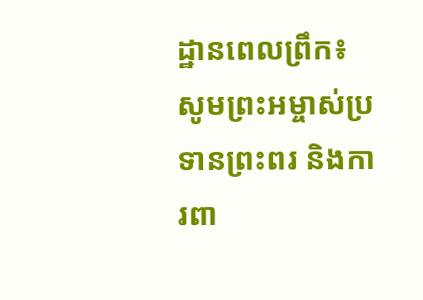ដ្ឋានពេលព្រឹក៖
សូមព្រះអម្ចាស់ប្រទានព្រះពរ និងការពា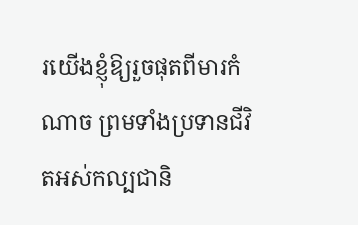រយើងខ្ញុំឱ្យរួចផុតពីមារកំណាច ព្រមទាំងប្រទានជីវិតអស់កល្បជានិ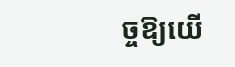ច្ចឱ្យយើ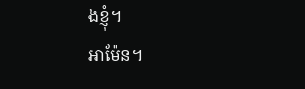ងខ្ញុំ។
អាម៉ែន។